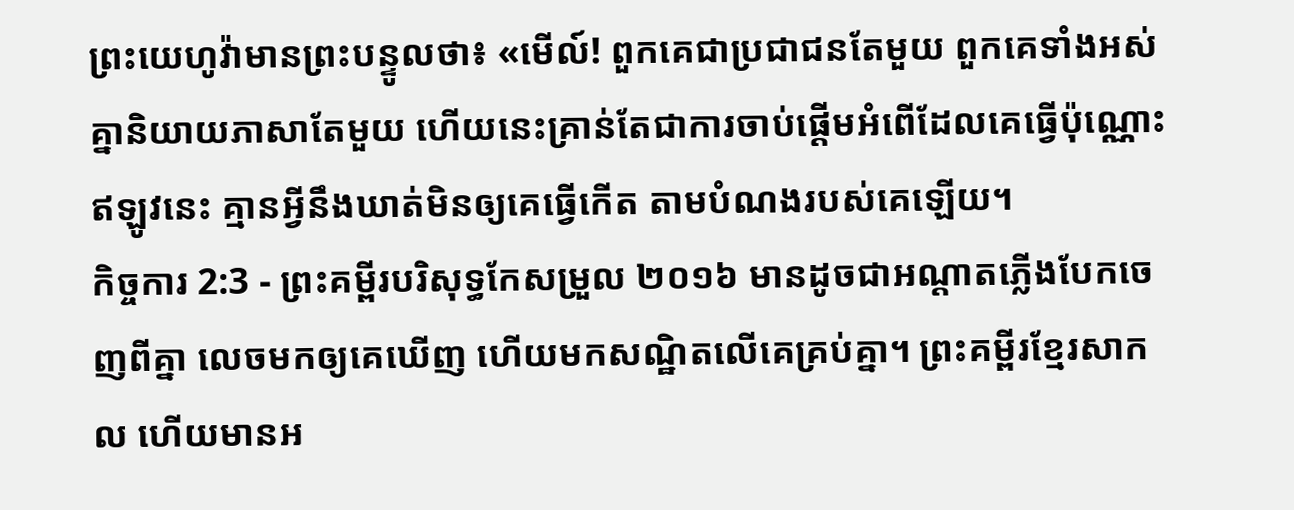ព្រះយេហូវ៉ាមានព្រះបន្ទូលថា៖ «មើល៍! ពួកគេជាប្រជាជនតែមួយ ពួកគេទាំងអស់គ្នានិយាយភាសាតែមួយ ហើយនេះគ្រាន់តែជាការចាប់ផ្តើមអំពើដែលគេធ្វើប៉ុណ្ណោះ ឥឡូវនេះ គ្មានអ្វីនឹងឃាត់មិនឲ្យគេធ្វើកើត តាមបំណងរបស់គេឡើយ។
កិច្ចការ 2:3 - ព្រះគម្ពីរបរិសុទ្ធកែសម្រួល ២០១៦ មានដូចជាអណ្តាតភ្លើងបែកចេញពីគ្នា លេចមកឲ្យគេឃើញ ហើយមកសណ្ឋិតលើគេគ្រប់គ្នា។ ព្រះគម្ពីរខ្មែរសាកល ហើយមានអ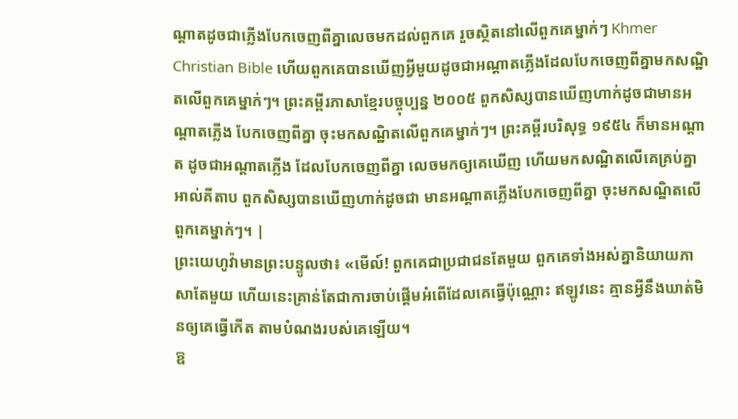ណ្ដាតដូចជាភ្លើងបែកចេញពីគ្នាលេចមកដល់ពួកគេ រួចស្ថិតនៅលើពួកគេម្នាក់ៗ Khmer Christian Bible ហើយពួកគេបានឃើញអ្វីមួយដូចជាអណ្ដាតភ្លើងដែលបែកចេញពីគ្នាមកសណ្ឋិតលើពួកគេម្នាក់ៗ។ ព្រះគម្ពីរភាសាខ្មែរបច្ចុប្បន្ន ២០០៥ ពួកសិស្សបានឃើញហាក់ដូចជាមានអណ្ដាតភ្លើង បែកចេញពីគ្នា ចុះមកសណ្ឋិតលើពួកគេម្នាក់ៗ។ ព្រះគម្ពីរបរិសុទ្ធ ១៩៥៤ ក៏មានអណ្តាត ដូចជាអណ្តាតភ្លើង ដែលបែកចេញពីគ្នា លេចមកឲ្យគេឃើញ ហើយមកសណ្ឋិតលើគេគ្រប់គ្នា អាល់គីតាប ពួកសិស្សបានឃើញហាក់ដូចជា មានអណ្ដាតភ្លើងបែកចេញពីគ្នា ចុះមកសណ្ឋិតលើពួកគេម្នាក់ៗ។ |
ព្រះយេហូវ៉ាមានព្រះបន្ទូលថា៖ «មើល៍! ពួកគេជាប្រជាជនតែមួយ ពួកគេទាំងអស់គ្នានិយាយភាសាតែមួយ ហើយនេះគ្រាន់តែជាការចាប់ផ្តើមអំពើដែលគេធ្វើប៉ុណ្ណោះ ឥឡូវនេះ គ្មានអ្វីនឹងឃាត់មិនឲ្យគេធ្វើកើត តាមបំណងរបស់គេឡើយ។
ឱ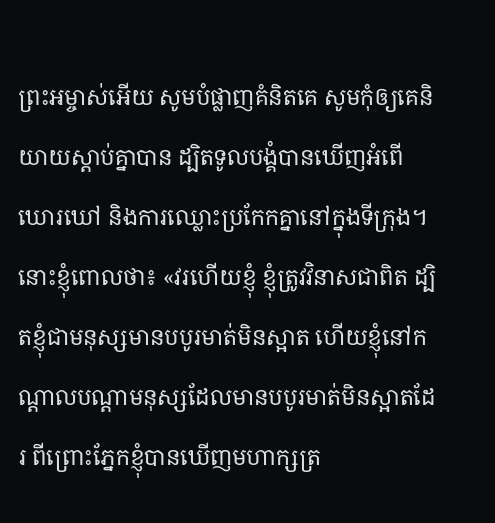ព្រះអម្ចាស់អើយ សូមបំផ្លាញគំនិតគេ សូមកុំឲ្យគេនិយាយស្ដាប់គ្នាបាន ដ្បិតទូលបង្គំបានឃើញអំពើឃោរឃៅ និងការឈ្លោះប្រកែកគ្នានៅក្នុងទីក្រុង។
នោះខ្ញុំពោលថា៖ «វរហើយខ្ញុំ ខ្ញុំត្រូវវិនាសជាពិត ដ្បិតខ្ញុំជាមនុស្សមានបបូរមាត់មិនស្អាត ហើយខ្ញុំនៅកណ្ដាលបណ្ដាមនុស្សដែលមានបបូរមាត់មិនស្អាតដែរ ពីព្រោះភ្នែកខ្ញុំបានឃើញមហាក្សត្រ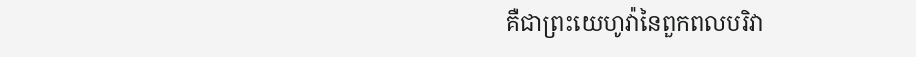គឺជាព្រះយេហូវ៉ានៃពួកពលបរិវា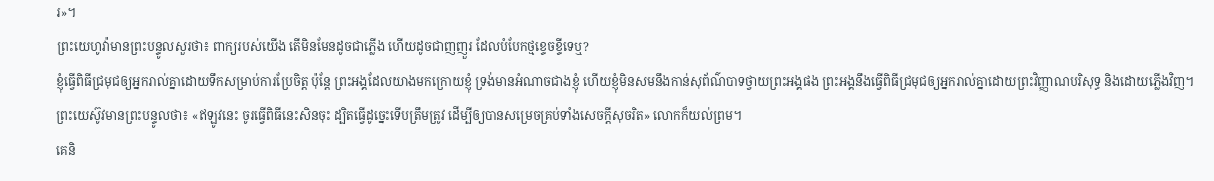រ»។
ព្រះយេហូវ៉ាមានព្រះបន្ទូលសួរថា៖ ពាក្យរបស់យើង តើមិនមែនដូចជាភ្លើង ហើយដូចជាញញួរ ដែលបំបែកថ្មខ្ទេចខ្ទីទេឬ?
ខ្ញុំធ្វើពិធីជ្រមុជឲ្យអ្នករាល់គ្នាដោយទឹកសម្រាប់ការប្រែចិត្ត ប៉ុន្តែ ព្រះអង្គដែលយាងមកក្រោយខ្ញុំ ទ្រង់មានអំណាចជាងខ្ញុំ ហើយខ្ញុំមិនសមនឹងកាន់សុព័ណ៌បាទថ្វាយព្រះអង្គផង ព្រះអង្គនឹងធ្វើពិធីជ្រមុជឲ្យអ្នករាល់គ្នាដោយព្រះវិញ្ញាណបរិសុទ្ធ និងដោយភ្លើងវិញ។
ព្រះយេស៊ូវមានព្រះបន្ទូលថា៖ «ឥឡូវនេះ ចូរធ្វើពិធីនេះសិនចុះ ដ្បិតធ្វើដូច្នេះទើបត្រឹមត្រូវ ដើម្បីឲ្យបានសម្រេចគ្រប់ទាំងសេចក្តីសុចរិត» លោកក៏យល់ព្រម។
គេនិ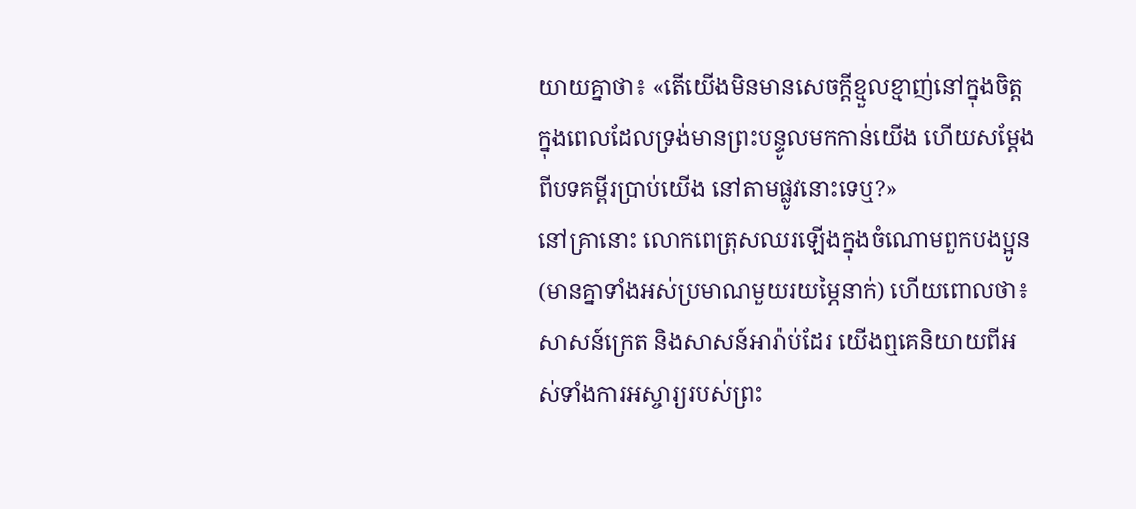យាយគ្នាថា៖ «តើយើងមិនមានសេចក្តីខ្មួលខ្មាញ់នៅក្នុងចិត្ត ក្នុងពេលដែលទ្រង់មានព្រះបន្ទូលមកកាន់យើង ហើយសម្តែងពីបទគម្ពីរប្រាប់យើង នៅតាមផ្លូវនោះទេឬ?»
នៅគ្រានោះ លោកពេត្រុសឈរឡើងក្នុងចំណោមពួកបងប្អូន (មានគ្នាទាំងអស់ប្រមាណមួយរយម្ភៃនាក់) ហើយពោលថា៖
សាសន៍ក្រេត និងសាសន៍អារ៉ាប់ដែរ យើងឮគេនិយាយពីអស់ទាំងការអស្ចារ្យរបស់ព្រះ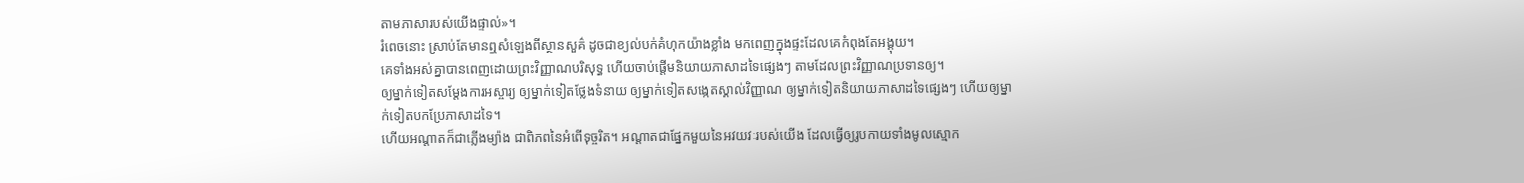តាមភាសារបស់យើងផ្ទាល់»។
រំពេចនោះ ស្រាប់តែមានឮសំឡេងពីស្ថានសួគ៌ ដូចជាខ្យល់បក់គំហុកយ៉ាងខ្លាំង មកពេញក្នុងផ្ទះដែលគេកំពុងតែអង្គុយ។
គេទាំងអស់គ្នាបានពេញដោយព្រះវិញ្ញាណបរិសុទ្ធ ហើយចាប់ផ្តើមនិយាយភាសាដទៃផ្សេងៗ តាមដែលព្រះវិញ្ញាណប្រទានឲ្យ។
ឲ្យម្នាក់ទៀតសម្ដែងការអស្ចារ្យ ឲ្យម្នាក់ទៀតថ្លែងទំនាយ ឲ្យម្នាក់ទៀតសង្កេតស្គាល់វិញ្ញាណ ឲ្យម្នាក់ទៀតនិយាយភាសាដទៃផ្សេងៗ ហើយឲ្យម្នាក់ទៀតបកប្រែភាសាដទៃ។
ហើយអណ្តាតក៏ជាភ្លើងម្យ៉ាង ជាពិភពនៃអំពើទុច្ចរិត។ អណ្ដាតជាផ្នែកមួយនៃអវយវៈរបស់យើង ដែលធ្វើឲ្យរូបកាយទាំងមូលស្មោក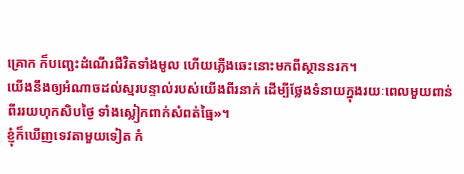គ្រោក ក៏បញ្ឆេះដំណើរជីវិតទាំងមូល ហើយភ្លើងឆេះនោះមកពីស្ថាននរក។
យើងនឹងឲ្យអំណាចដល់ស្មរបន្ទាល់របស់យើងពីរនាក់ ដើម្បីថ្លែងទំនាយក្នុងរយៈពេលមួយពាន់ពីររយហុកសិបថ្ងៃ ទាំងស្លៀកពាក់សំពត់ធ្មៃ»។
ខ្ញុំក៏ឃើញទេវតាមួយទៀត កំ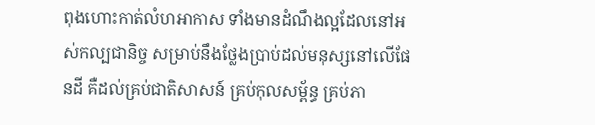ពុងហោះកាត់លំហអាកាស ទាំងមានដំណឹងល្អដែលនៅអស់កល្បជានិច្ច សម្រាប់នឹងថ្លែងប្រាប់ដល់មនុស្សនៅលើផែនដី គឺដល់គ្រប់ជាតិសាសន៍ គ្រប់កុលសម្ព័ន្ធ គ្រប់ភា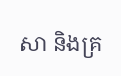សា និងគ្រ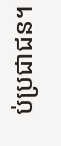ប់ប្រជាជន។